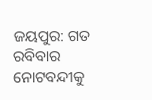ଜୟପୁର: ଗତ ରବିବାର ନୋଟବନ୍ଦୀକୁ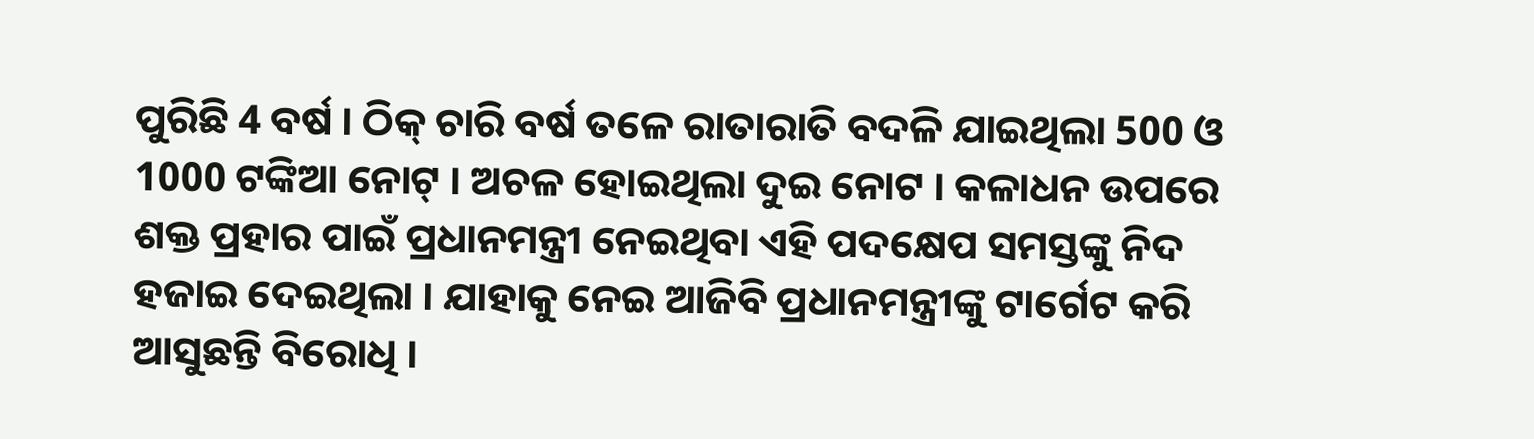ପୁରିଛି 4 ବର୍ଷ । ଠିକ୍ ଚାରି ବର୍ଷ ତଳେ ରାତାରାତି ବଦଳି ଯାଇଥିଲା 500 ଓ 1000 ଟଙ୍କିଆ ନୋଟ୍ । ଅଚଳ ହୋଇଥିଲା ଦୁଇ ନୋଟ । କଳାଧନ ଉପରେ ଶକ୍ତ ପ୍ରହାର ପାଇଁ ପ୍ରଧାନମନ୍ତ୍ରୀ ନେଇଥିବା ଏହି ପଦକ୍ଷେପ ସମସ୍ତଙ୍କୁ ନିଦ ହଜାଇ ଦେଇଥିଲା । ଯାହାକୁ ନେଇ ଆଜିବି ପ୍ରଧାନମନ୍ତ୍ରୀଙ୍କୁ ଟାର୍ଗେଟ କରି ଆସୁଛନ୍ତି ବିରୋଧି ।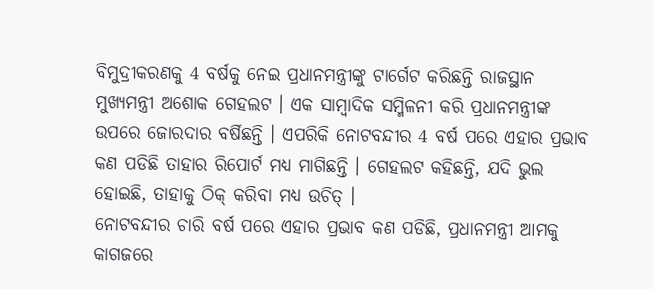ବିମୁଦ୍ରୀକରଣକୁ 4 ବର୍ଷକୁ ନେଇ ପ୍ରଧାନମନ୍ତ୍ରୀଙ୍କୁ ଟାର୍ଗେଟ କରିଛନ୍ତି ରାଜସ୍ଥାନ ମୁଖ୍ୟମନ୍ତ୍ରୀ ଅଶୋକ ଗେହଲଟ । ଏକ ସାମ୍ବାଦିକ ସମ୍ମିଳନୀ କରି ପ୍ରଧାନମନ୍ତ୍ରୀଙ୍କ ଉପରେ ଜୋରଦାର ବର୍ଷିଛନ୍ତି । ଏପରିକି ନୋଟବନ୍ଦୀର 4 ବର୍ଷ ପରେ ଏହାର ପ୍ରଭାବ କଣ ପଡିଛି ତାହାର ରିପୋର୍ଟ ମଧ୍ୟ ମାଗିଛନ୍ତି । ଗେହଲଟ କହିଛନ୍ତି, ଯଦି ଭୁଲ ହୋଇଛି, ତାହାକୁ ଠିକ୍ କରିବା ମଧ୍ୟ ଉଚିତ୍ ।
ନୋଟବନ୍ଦୀର ଚାରି ବର୍ଷ ପରେ ଏହାର ପ୍ରଭାବ କଣ ପଡିଛି, ପ୍ରଧାନମନ୍ତ୍ରୀ ଆମକୁ କାଗଜରେ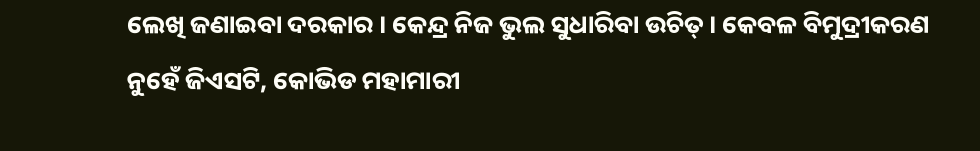ଲେଖି ଜଣାଇବା ଦରକାର । କେନ୍ଦ୍ର ନିଜ ଭୁଲ ସୁଧାରିବା ଉଚିତ୍ । କେବଳ ବିମୁଦ୍ରୀକରଣ ନୁହେଁ ଜିଏସଟି, କୋଭିଡ ମହାମାରୀ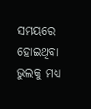ସମୟରେ ହୋଇଥିବା ଭୁଲକୁ ମଧ୍ୟ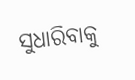ସୁଧାରିବାକୁ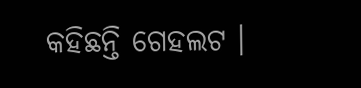କହିଛନ୍ତି ଗେହଲଟ ।